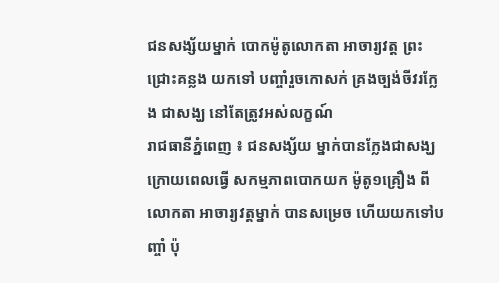ជនសង្ស័យម្នាក់ បោកម៉ូតូលោកតា អាចារ្យវត្ត ព្រះជ្រោះគន្លង យកទៅ បញ្ចាំរួចកោសក់ គ្រងច្បង់ចីវរក្លែង ជាសង្ឃ នៅតែត្រូវអស់លក្ខណ៍
រាជធានីភ្នំពេញ ៖ ជនសង្ស័យ ម្នាក់បានក្លែងជាសង្ឃ ក្រោយពេលធ្វើ សកម្មភាពបោកយក ម៉ូតូ១គ្រឿង ពីលោកតា អាចារ្យវត្តម្នាក់ បានសម្រេច ហើយយកទៅបញ្ចាំ ប៉ុ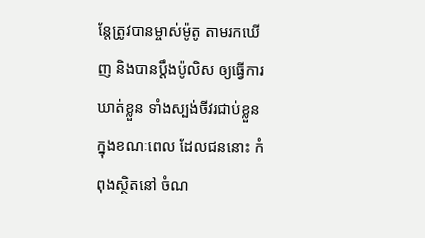ន្តែត្រូវបានម្ចាស់ម៉ូតូ តាមរកឃើញ និងបានប្ដឹងប៉ូលិស ឲ្យធ្វើការឃាត់ខ្លួន ទាំងស្បង់ចីវរជាប់ខ្លួន ក្នុងខណៈពេល ដែលជននោះ កំពុងស្ថិតនៅ ចំណ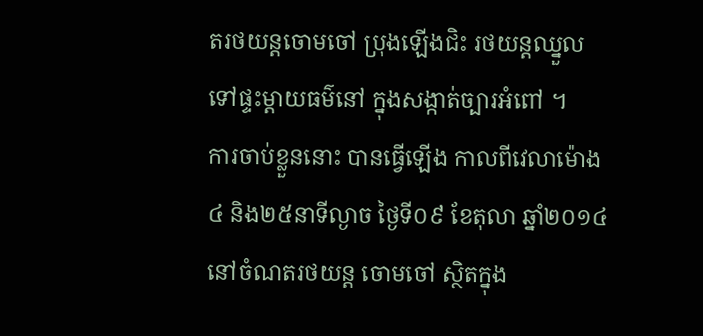តរថយន្តចោមចៅ ប្រុងឡើងជិះ រថយន្តឈ្នួល ទៅផ្ទះម្ដាយធម៌នៅ ក្នុងសង្កាត់ច្បារអំពៅ ។
ការចាប់ខ្លួននោះ បានធ្វើឡើង កាលពីវេលាម៉ោង៤ និង២៥នាទីល្ងាច ថ្ងៃទី០៩ ខែតុលា ឆ្នាំ២០១៤ នៅចំណតរថយន្ត ចោមចៅ ស្ថិតក្នុង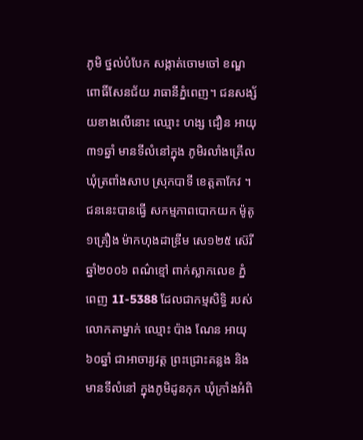ភូមិ ថ្នល់បំបែក សង្កាត់ចោមចៅ ខណ្ឌពោធិ៍សែនជ័យ រាធានីភ្នំពេញ។ ជនសង្ស័យខាងលើនោះ ឈ្មោះ ហង្ស ជឿន អាយុ៣១ឆ្នាំ មានទីលំនៅក្នុង ភូមិរលាំងគ្រើល ឃុំត្រពាំងសាប ស្រុកបាទី ខេត្តតាកែវ ។ ជននេះបានធ្វើ សកម្មភាពបោកយក ម៉ូតូ១គ្រឿង ម៉ាកហុងដាឌ្រីម សេ១២៥ ស៊េរីឆ្នាំ២០០៦ ពណ៌ខ្មៅ ពាក់ស្លាកលេខ ភ្នំពេញ 1I-5388 ដែលជាកម្មសិទ្ធិ របស់លោកតាម្នាក់ ឈ្មោះ ប៉ាង ណែន អាយុ៦០ឆ្នាំ ជាអាចារ្យវត្ត ព្រះជ្រោះគន្លង និងមានទីលំនៅ ក្នុងភូមិដូនកុក ឃុំក្រាំងអំពិ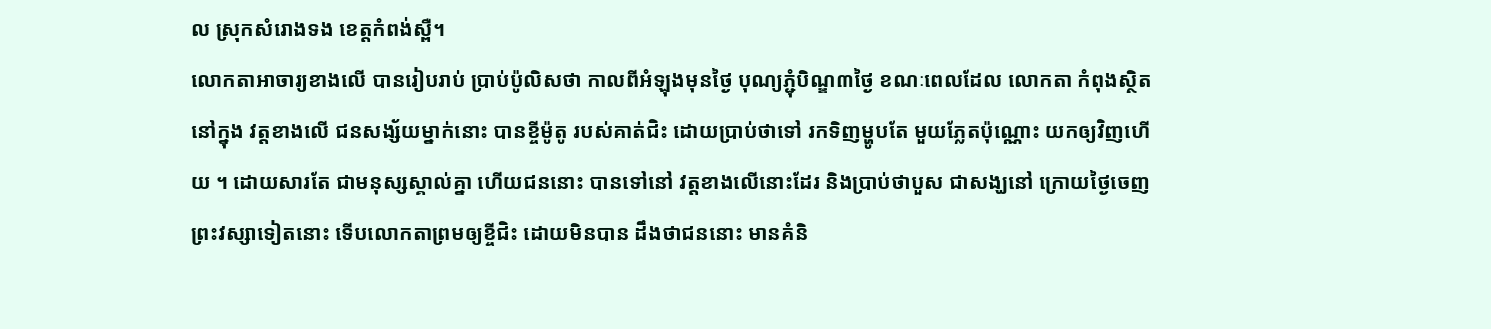ល ស្រុកសំរោងទង ខេត្តកំពង់ស្ពឺ។
លោកតាអាចារ្យខាងលើ បានរៀបរាប់ ប្រាប់ប៉ូលិសថា កាលពីអំឡុងមុនថ្ងៃ បុណ្យភ្ជុំបិណ្ឌ៣ថ្ងៃ ខណៈពេលដែល លោកតា កំពុងស្ថិតនៅក្នុង វត្តខាងលើ ជនសង្ស័យម្នាក់នោះ បានខ្ចីម៉ូតូ របស់គាត់ជិះ ដោយប្រាប់ថាទៅ រកទិញម្ហូបតែ មួយភ្លែតប៉ុណ្ណោះ យកឲ្យវិញហើយ ។ ដោយសារតែ ជាមនុស្សស្គាល់គ្នា ហើយជននោះ បានទៅនៅ វត្តខាងលើនោះដែរ និងប្រាប់ថាបួស ជាសង្ឃនៅ ក្រោយថ្ងៃចេញ ព្រះវស្សាទៀតនោះ ទើបលោកតាព្រមឲ្យខ្ចីជិះ ដោយមិនបាន ដឹងថាជននោះ មានគំនិ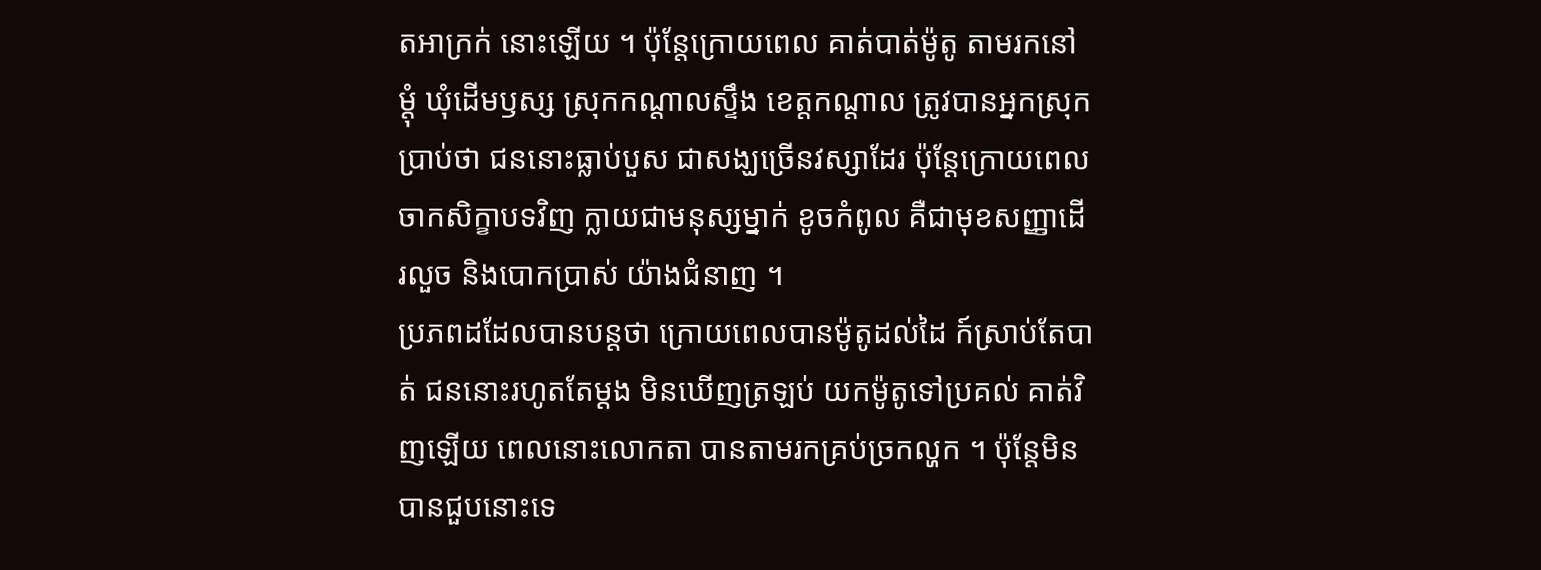តអាក្រក់ នោះឡើយ ។ ប៉ុន្តែក្រោយពេល គាត់បាត់ម៉ូតូ តាមរកនៅម្ដុំ ឃុំដើមឫស្ស ស្រុកកណ្ដាលស្ទឹង ខេត្តកណ្ដាល ត្រូវបានអ្នកស្រុកប្រាប់ថា ជននោះធ្លាប់បួស ជាសង្ឃច្រើនវស្សាដែរ ប៉ុន្តែក្រោយពេល ចាកសិក្ខាបទវិញ ក្លាយជាមនុស្សម្នាក់ ខូចកំពូល គឺជាមុខសញ្ញាដើរលួច និងបោកប្រាស់ យ៉ាងជំនាញ ។
ប្រភពដដែលបានបន្តថា ក្រោយពេលបានម៉ូតូដល់ដៃ ក៍ស្រាប់តែបាត់ ជននោះរហូតតែម្ដង មិនឃើញត្រឡប់ យកម៉ូតូទៅប្រគល់ គាត់វិញឡើយ ពេលនោះលោកតា បានតាមរកគ្រប់ច្រកល្ហក ។ ប៉ុន្តែមិនបានជួបនោះទេ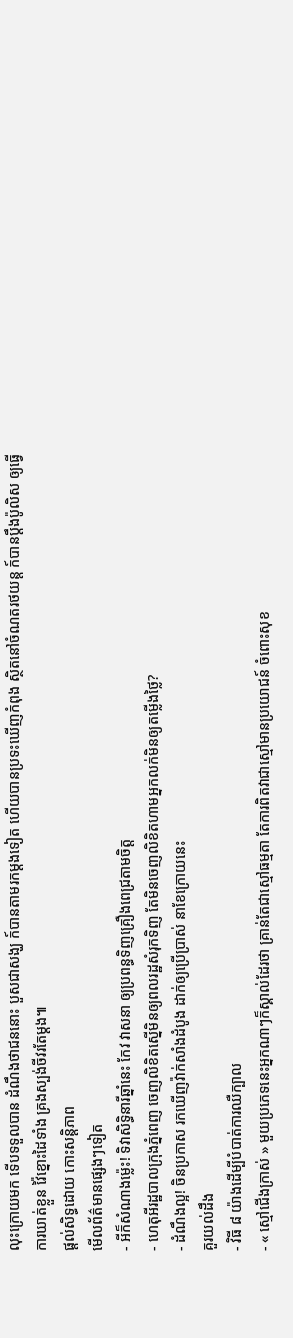លុះក្រោយមក ទើបទទួលបាន ដំណឹងថាជននោះ បួសជាសង្ឃ ក៍បានតាមរកម្ដងទៀត ហើយបានប្រទះឃើញកំពុង ស្ថិតនៅចំណតរថយន្ត ក៍បានប្ដឹងប៉ូលិស ឲ្យធ្វើការឃាត់ខ្លួន វ៉ៃខ្នោះដៃទាំង គ្រងស្បង់ចីវរតែម្ដង៕
ផ្តល់សិទ្ធដោយ កោះសន្តិភាព
មើលព័ត៌មានផ្សេងៗទៀត
- អីក៏សំណាងម្ល៉េះ! ទិវាសិទ្ធិនារីឆ្នាំនេះ កែវ វាសនា ឲ្យប្រពន្ធទិញគ្រឿងពេជ្រតាមចិត្ត
- ហេតុអីរដ្ឋបាលក្រុងភ្នំពេញ ចេញលិខិតស្នើមិនឲ្យពលរដ្ឋសំរុកទិញ តែមិនចេញលិខិតហាមអ្នកលក់មិនឲ្យតម្លើងថ្លៃ?
- ដំណឹងល្អ! ចិនប្រកាស រកឃើញវ៉ាក់សាំងដំបូង ដាក់ឲ្យប្រើប្រាស់ នាខែក្រោយនេះ
គួរយល់ដឹង
- វិធី ៨ យ៉ាងដើម្បីបំបាត់ការឈឺក្បាល
- « ស្មៅជើងក្រាស់ » មួយប្រភេទនេះអ្នកណាៗក៏ស្គាល់ដែរថា គ្រាន់តែជាស្មៅធម្មតា តែការពិតវាជាស្មៅមានប្រយោជន៍ ចំពោះសុខ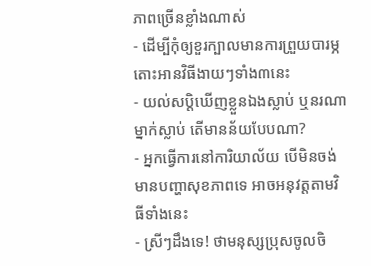ភាពច្រើនខ្លាំងណាស់
- ដើម្បីកុំឲ្យខួរក្បាលមានការព្រួយបារម្ភ តោះអានវិធីងាយៗទាំង៣នេះ
- យល់សប្តិឃើញខ្លួនឯងស្លាប់ ឬនរណាម្នាក់ស្លាប់ តើមានន័យបែបណា?
- អ្នកធ្វើការនៅការិយាល័យ បើមិនចង់មានបញ្ហាសុខភាពទេ អាចអនុវត្តតាមវិធីទាំងនេះ
- ស្រីៗដឹងទេ! ថាមនុស្សប្រុសចូលចិ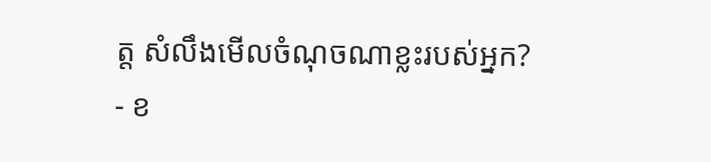ត្ត សំលឹងមើលចំណុចណាខ្លះរបស់អ្នក?
- ខ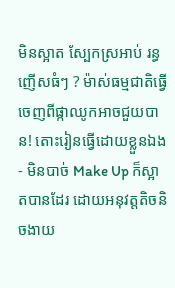មិនស្អាត ស្បែកស្រអាប់ រន្ធញើសធំៗ ? ម៉ាស់ធម្មជាតិធ្វើចេញពីផ្កាឈូកអាចជួយបាន! តោះរៀនធ្វើដោយខ្លួនឯង
- មិនបាច់ Make Up ក៏ស្អាតបានដែរ ដោយអនុវត្តតិចនិចងាយ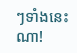ៗទាំងនេះណា!